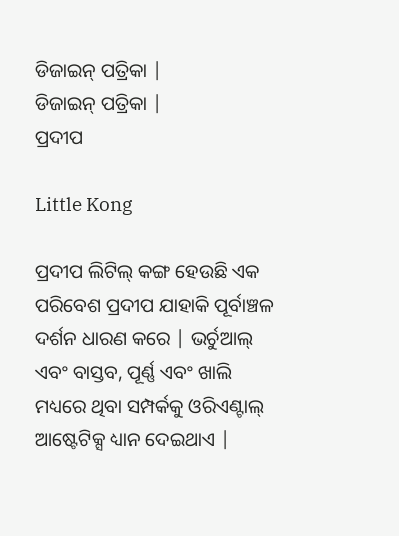ଡିଜାଇନ୍ ପତ୍ରିକା |
ଡିଜାଇନ୍ ପତ୍ରିକା |
ପ୍ରଦୀପ

Little Kong

ପ୍ରଦୀପ ଲିଟିଲ୍ କଙ୍ଗ ହେଉଛି ଏକ ପରିବେଶ ପ୍ରଦୀପ ଯାହାକି ପୂର୍ବାଞ୍ଚଳ ଦର୍ଶନ ଧାରଣ କରେ | ଭର୍ଚୁଆଲ୍ ଏବଂ ବାସ୍ତବ, ପୂର୍ଣ୍ଣ ଏବଂ ଖାଲି ମଧ୍ୟରେ ଥିବା ସମ୍ପର୍କକୁ ଓରିଏଣ୍ଟାଲ୍ ଆଷ୍ଟେଟିକ୍ସ ଧ୍ୟାନ ଦେଇଥାଏ |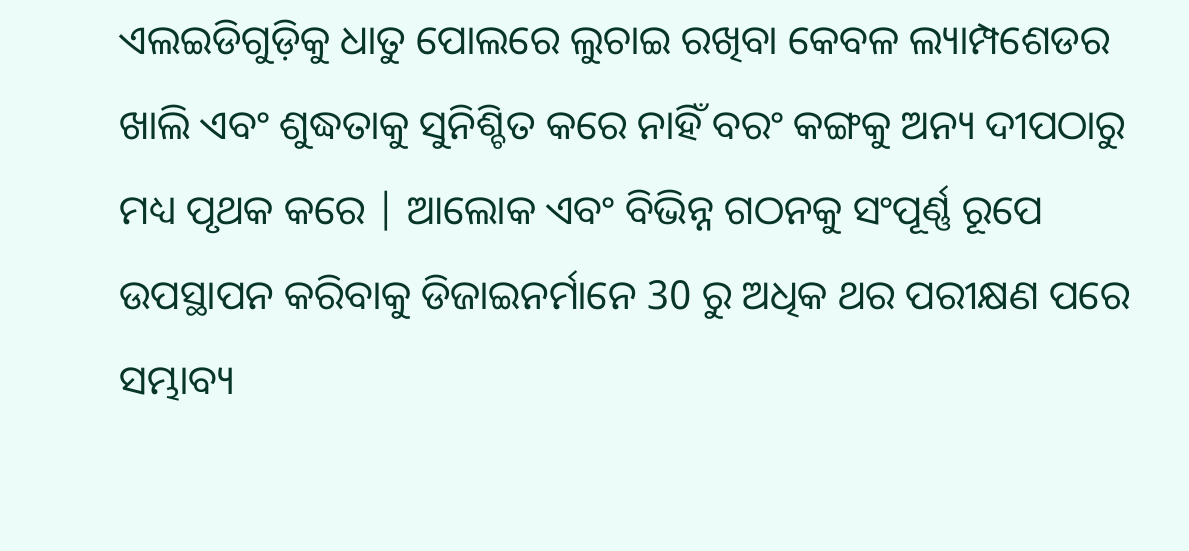ଏଲଇଡିଗୁଡ଼ିକୁ ଧାତୁ ପୋଲରେ ଲୁଚାଇ ରଖିବା କେବଳ ଲ୍ୟାମ୍ପଶେଡର ଖାଲି ଏବଂ ଶୁଦ୍ଧତାକୁ ସୁନିଶ୍ଚିତ କରେ ନାହିଁ ବରଂ କଙ୍ଗକୁ ଅନ୍ୟ ଦୀପଠାରୁ ମଧ୍ୟ ପୃଥକ କରେ | ଆଲୋକ ଏବଂ ବିଭିନ୍ନ ଗଠନକୁ ସଂପୂର୍ଣ୍ଣ ରୂପେ ଉପସ୍ଥାପନ କରିବାକୁ ଡିଜାଇନର୍ମାନେ 30 ରୁ ଅଧିକ ଥର ପରୀକ୍ଷଣ ପରେ ସମ୍ଭାବ୍ୟ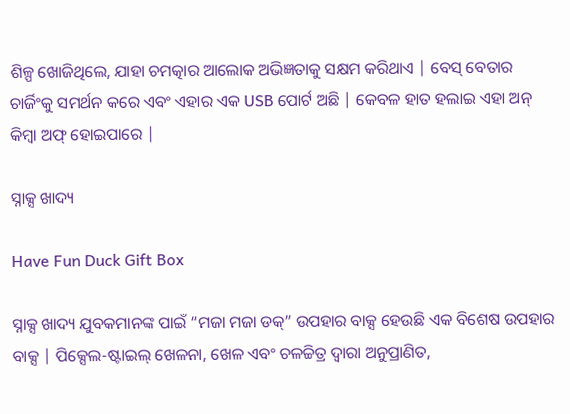ଶିଳ୍ପ ଖୋଜିଥିଲେ, ଯାହା ଚମତ୍କାର ଆଲୋକ ଅଭିଜ୍ଞତାକୁ ସକ୍ଷମ କରିଥାଏ | ବେସ୍ ବେତାର ଚାର୍ଜିଂକୁ ସମର୍ଥନ କରେ ଏବଂ ଏହାର ଏକ USB ପୋର୍ଟ ଅଛି | କେବଳ ହାତ ହଲାଇ ଏହା ଅନ୍ କିମ୍ବା ଅଫ୍ ହୋଇପାରେ |

ସ୍ନାକ୍ସ ଖାଦ୍ୟ

Have Fun Duck Gift Box

ସ୍ନାକ୍ସ ଖାଦ୍ୟ ଯୁବକମାନଙ୍କ ପାଇଁ “ମଜା ମଜା ଡକ୍” ଉପହାର ବାକ୍ସ ହେଉଛି ଏକ ବିଶେଷ ଉପହାର ବାକ୍ସ | ପିକ୍ସେଲ-ଷ୍ଟାଇଲ୍ ଖେଳନା, ଖେଳ ଏବଂ ଚଳଚ୍ଚିତ୍ର ଦ୍ୱାରା ଅନୁପ୍ରାଣିତ,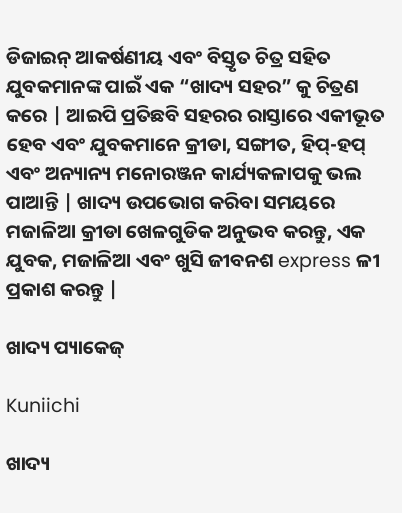ଡିଜାଇନ୍ ଆକର୍ଷଣୀୟ ଏବଂ ବିସ୍ତୃତ ଚିତ୍ର ସହିତ ଯୁବକମାନଙ୍କ ପାଇଁ ଏକ “ଖାଦ୍ୟ ସହର” କୁ ଚିତ୍ରଣ କରେ | ଆଇପି ପ୍ରତିଛବି ସହରର ରାସ୍ତାରେ ଏକୀଭୂତ ହେବ ଏବଂ ଯୁବକମାନେ କ୍ରୀଡା, ସଙ୍ଗୀତ, ହିପ୍-ହପ୍ ଏବଂ ଅନ୍ୟାନ୍ୟ ମନୋରଞ୍ଜନ କାର୍ଯ୍ୟକଳାପକୁ ଭଲ ପାଆନ୍ତି | ଖାଦ୍ୟ ଉପଭୋଗ କରିବା ସମୟରେ ମଜାଳିଆ କ୍ରୀଡା ଖେଳଗୁଡିକ ଅନୁଭବ କରନ୍ତୁ, ଏକ ଯୁବକ, ମଜାଳିଆ ଏବଂ ଖୁସି ଜୀବନଶ express ଳୀ ପ୍ରକାଶ କରନ୍ତୁ |

ଖାଦ୍ୟ ପ୍ୟାକେଜ୍

Kuniichi

ଖାଦ୍ୟ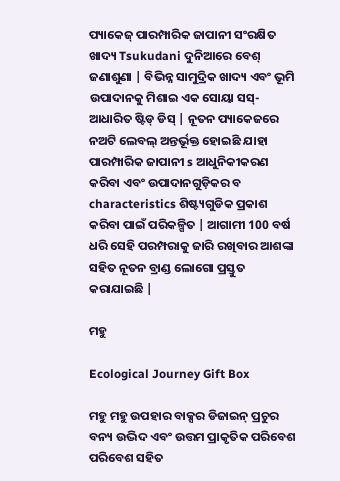ପ୍ୟାକେଜ୍ ପାରମ୍ପାରିକ ଜାପାନୀ ସଂରକ୍ଷିତ ଖାଦ୍ୟ Tsukudani ଦୁନିଆରେ ବେଶ୍ ଜଣାଶୁଣା | ବିଭିନ୍ନ ସାମୁଦ୍ରିକ ଖାଦ୍ୟ ଏବଂ ଭୂମି ଉପାଦାନକୁ ମିଶାଇ ଏକ ସୋୟା ସସ୍-ଆଧାରିତ ଷ୍ଟିଡ୍ ଡିସ୍ | ନୂତନ ପ୍ୟାକେଜରେ ନଅଟି ଲେବଲ୍ ଅନ୍ତର୍ଭୂକ୍ତ ହୋଇଛି ଯାହା ପାରମ୍ପାରିକ ଜାପାନୀ s ଆଧୁନିକୀକରଣ କରିବା ଏବଂ ଉପାଦାନଗୁଡ଼ିକର ବ characteristics ଶିଷ୍ଟ୍ୟଗୁଡିକ ପ୍ରକାଶ କରିବା ପାଇଁ ପରିକଳ୍ପିତ | ଆଗାମୀ 100 ବର୍ଷ ଧରି ସେହି ପରମ୍ପରାକୁ ଜାରି ରଖିବାର ଆଶଙ୍କା ସହିତ ନୂତନ ବ୍ରାଣ୍ଡ ଲୋଗୋ ପ୍ରସ୍ତୁତ କରାଯାଇଛି |

ମହୁ

Ecological Journey Gift Box

ମହୁ ମହୁ ଉପହାର ବାକ୍ସର ଡିଜାଇନ୍ ପ୍ରଚୁର ବନ୍ୟ ଉଦ୍ଭିଦ ଏବଂ ଉତ୍ତମ ପ୍ରାକୃତିକ ପରିବେଶ ପରିବେଶ ସହିତ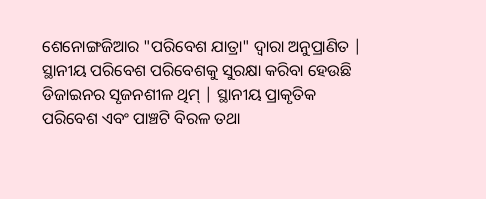ଶେନୋଙ୍ଗଜିଆର "ପରିବେଶ ଯାତ୍ରା" ଦ୍ୱାରା ଅନୁପ୍ରାଣିତ | ସ୍ଥାନୀୟ ପରିବେଶ ପରିବେଶକୁ ସୁରକ୍ଷା କରିବା ହେଉଛି ଡିଜାଇନର ସୃଜନଶୀଳ ଥିମ୍ | ସ୍ଥାନୀୟ ପ୍ରାକୃତିକ ପରିବେଶ ଏବଂ ପାଞ୍ଚଟି ବିରଳ ତଥା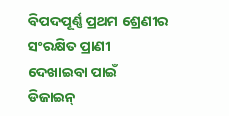ବିପଦପୂର୍ଣ୍ଣ ପ୍ରଥମ ଶ୍ରେଣୀର ସଂରକ୍ଷିତ ପ୍ରାଣୀ ଦେଖାଇବା ପାଇଁ ଡିଜାଇନ୍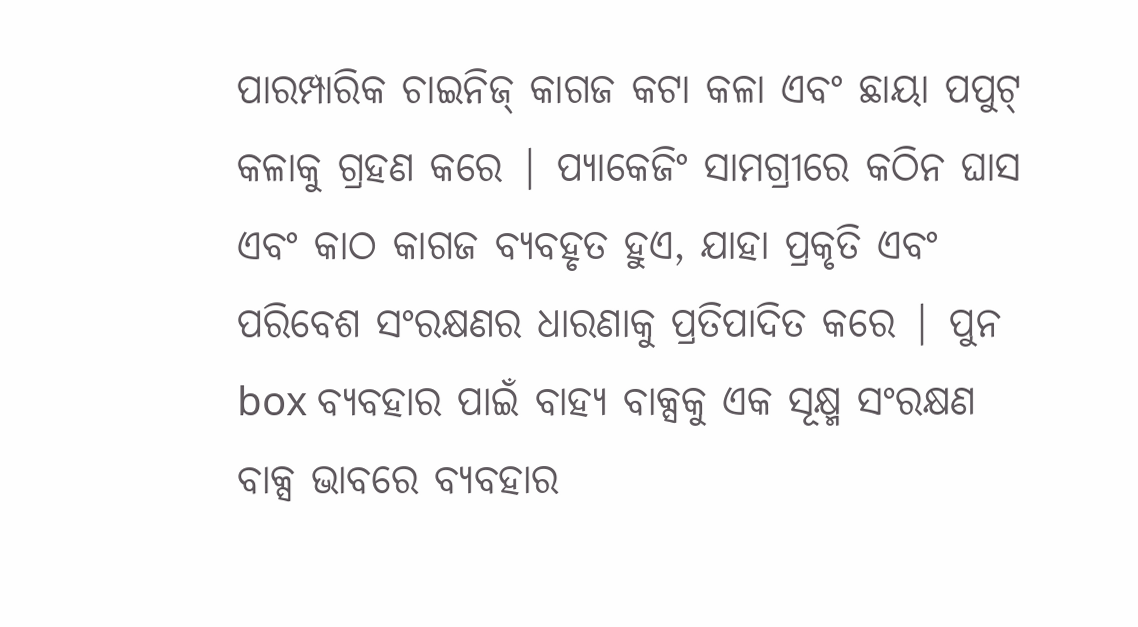ପାରମ୍ପାରିକ ଚାଇନିଜ୍ କାଗଜ କଟା କଳା ଏବଂ ଛାୟା ପପୁଟ୍ କଳାକୁ ଗ୍ରହଣ କରେ | ପ୍ୟାକେଜିଂ ସାମଗ୍ରୀରେ କଠିନ ଘାସ ଏବଂ କାଠ କାଗଜ ବ୍ୟବହୃତ ହୁଏ, ଯାହା ପ୍ରକୃତି ଏବଂ ପରିବେଶ ସଂରକ୍ଷଣର ଧାରଣାକୁ ପ୍ରତିପାଦିତ କରେ | ପୁନ box ବ୍ୟବହାର ପାଇଁ ବାହ୍ୟ ବାକ୍ସକୁ ଏକ ସୂକ୍ଷ୍ମ ସଂରକ୍ଷଣ ବାକ୍ସ ଭାବରେ ବ୍ୟବହାର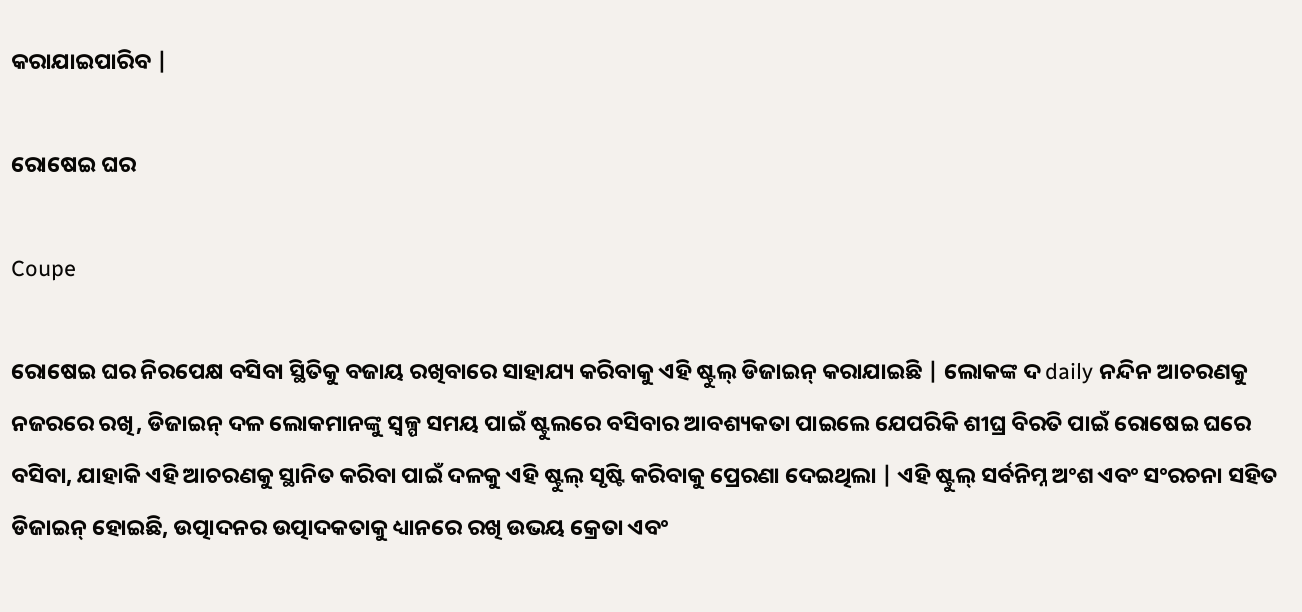କରାଯାଇପାରିବ |

ରୋଷେଇ ଘର

Coupe

ରୋଷେଇ ଘର ନିରପେକ୍ଷ ବସିବା ସ୍ଥିତିକୁ ବଜାୟ ରଖିବାରେ ସାହାଯ୍ୟ କରିବାକୁ ଏହି ଷ୍ଟୁଲ୍ ଡିଜାଇନ୍ କରାଯାଇଛି | ଲୋକଙ୍କ ଦ daily ନନ୍ଦିନ ଆଚରଣକୁ ନଜରରେ ରଖି, ଡିଜାଇନ୍ ଦଳ ଲୋକମାନଙ୍କୁ ସ୍ୱଳ୍ପ ସମୟ ପାଇଁ ଷ୍ଟୁଲରେ ବସିବାର ଆବଶ୍ୟକତା ପାଇଲେ ଯେପରିକି ଶୀଘ୍ର ବିରତି ପାଇଁ ରୋଷେଇ ଘରେ ବସିବା, ଯାହାକି ଏହି ଆଚରଣକୁ ସ୍ଥାନିତ କରିବା ପାଇଁ ଦଳକୁ ଏହି ଷ୍ଟୁଲ୍ ସୃଷ୍ଟି କରିବାକୁ ପ୍ରେରଣା ଦେଇଥିଲା | ଏହି ଷ୍ଟୁଲ୍ ସର୍ବନିମ୍ନ ଅଂଶ ଏବଂ ସଂରଚନା ସହିତ ଡିଜାଇନ୍ ହୋଇଛି, ଉତ୍ପାଦନର ଉତ୍ପାଦକତାକୁ ଧ୍ୟାନରେ ରଖି ଉଭୟ କ୍ରେତା ଏବଂ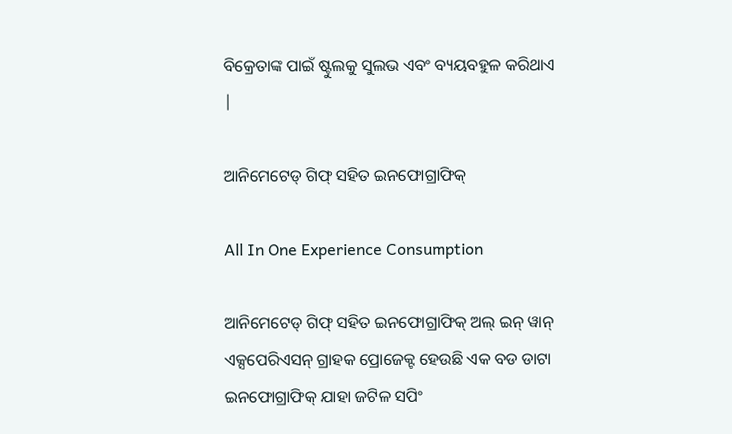ବିକ୍ରେତାଙ୍କ ପାଇଁ ଷ୍ଟୁଲକୁ ସୁଲଭ ଏବଂ ବ୍ୟୟବହୁଳ କରିଥାଏ |

ଆନିମେଟେଡ୍ ଗିଫ୍ ସହିତ ଇନଫୋଗ୍ରାଫିକ୍

All In One Experience Consumption

ଆନିମେଟେଡ୍ ଗିଫ୍ ସହିତ ଇନଫୋଗ୍ରାଫିକ୍ ଅଲ୍ ଇନ୍ ୱାନ୍ ଏକ୍ସପେରିଏସନ୍ ଗ୍ରାହକ ପ୍ରୋଜେକ୍ଟ ହେଉଛି ଏକ ବଡ ଡାଟା ଇନଫୋଗ୍ରାଫିକ୍ ଯାହା ଜଟିଳ ସପିଂ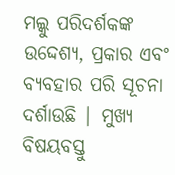ମଲ୍କୁ ପରିଦର୍ଶକଙ୍କ ଉଦ୍ଦେଶ୍ୟ, ପ୍ରକାର ଏବଂ ବ୍ୟବହାର ପରି ସୂଚନା ଦର୍ଶାଉଛି | ମୁଖ୍ୟ ବିଷୟବସ୍ତୁ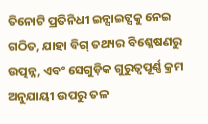ତିନୋଟି ପ୍ରତିନିଧୀ ଇନ୍ସାଇଟ୍ସକୁ ନେଇ ଗଠିତ, ଯାହା ବିଗ୍ ତଥ୍ୟର ବିଶ୍ଳେଷଣରୁ ଉତ୍ପନ୍ନ, ଏବଂ ସେଗୁଡ଼ିକ ଗୁରୁତ୍ୱପୂର୍ଣ୍ଣ କ୍ରମ ଅନୁଯାୟୀ ଉପରୁ ତଳ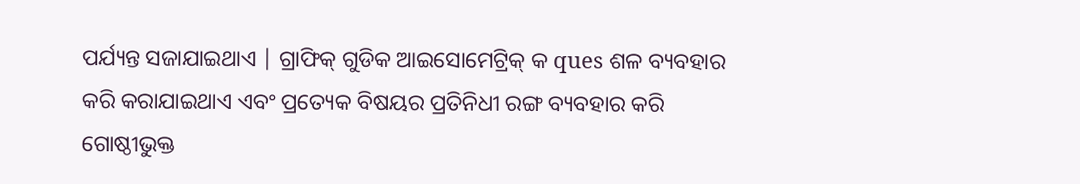ପର୍ଯ୍ୟନ୍ତ ସଜାଯାଇଥାଏ | ଗ୍ରାଫିକ୍ ଗୁଡିକ ଆଇସୋମେଟ୍ରିକ୍ କ ques ଶଳ ବ୍ୟବହାର କରି କରାଯାଇଥାଏ ଏବଂ ପ୍ରତ୍ୟେକ ବିଷୟର ପ୍ରତିନିଧୀ ରଙ୍ଗ ବ୍ୟବହାର କରି ଗୋଷ୍ଠୀଭୁକ୍ତ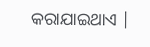କରାଯାଇଥାଏ |